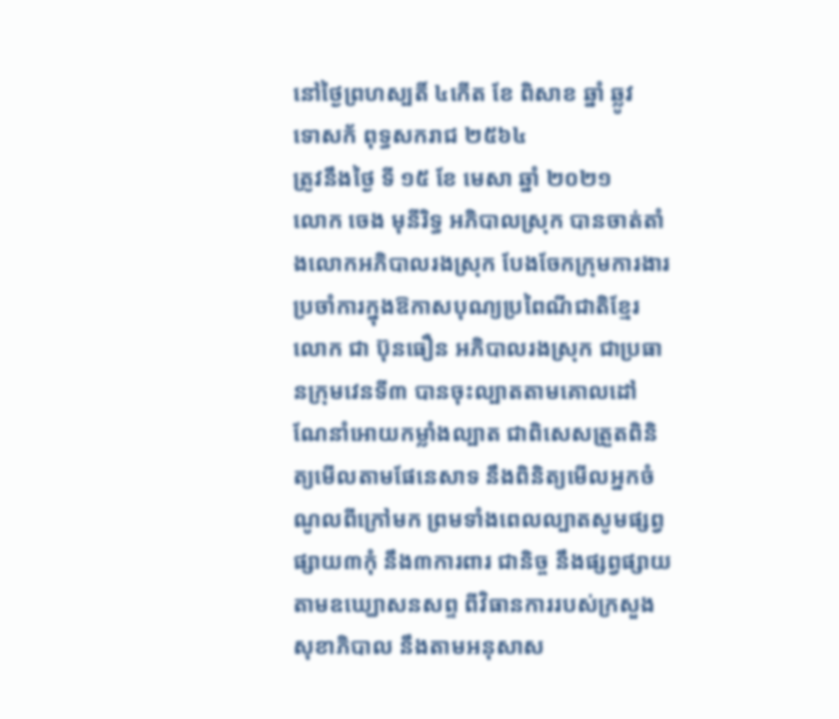នៅថ្ងៃព្រហស្បតិ៍ ៤កើត ខែ ពិសាខ ឆ្នាំ ឆ្លូវ
ទោសក័ ពុទ្ធសករាជ ២៥៦៤
ត្រូវនឹងថ្ងៃ ទី ១៥ ខែ មេសា ឆ្នាំ ២០២១
លោក ចេង មុនីរិទ្ធ អភិបាលស្រុក បានចាត់តាំងលោកអភិបាលរងស្រុក បែងចែកក្រុមការងារប្រចាំការក្នុងឱកាសបុណ្យប្រពៃណីជាតិខ្មែរ លោក ជា ប៊ុនធឿន អភិបាលរងស្រុក ជាប្រធានក្រុមវេនទី៣ បានចុះល្បាតតាមគោលដៅ ណែនាំអោយកម្លាំងល្បាត ជាពិសេសត្រួតពិនិត្យមើលតាមផែនេសាទ នឹងពិនិត្យមើលអ្នកចំណូលពីក្រៅមក ព្រមទាំងពេលល្បាតសូមផ្សព្វផ្សាយ៣កុំ នឹង៣ការពារ ជានិច្ច នឹងផ្សព្វផ្សាយតាមឧឃ្ឃោសនសព្ទ ពីវិធានការរបស់ក្រសួងសុខាភិបាល នឹងតាមអនុសាស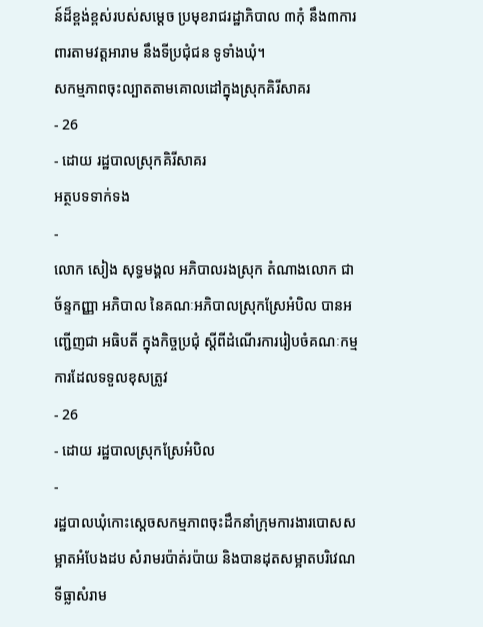ន៍ដ៏ខ្ពង់ខ្ពស់របស់សម្ដេច ប្រមុខរាជរដ្ឋាភិបាល ៣កុំ នឹង៣ការពារតាមវត្តអារាម នឹងទីប្រជុំជន ទូទាំងឃុំ។
សកម្មភាពចុះល្បាតតាមគោលដៅក្នុងស្រុកគិរីសាគរ
- 26
- ដោយ រដ្ឋបាលស្រុកគិរីសាគរ
អត្ថបទទាក់ទង
-
លោក សៀង សុទ្ធមង្គល អភិបាលរងស្រុក តំណាងលោក ជា ច័ន្ទកញ្ញា អភិបាល នៃគណៈអភិបាលស្រុកស្រែអំបិល បានអញ្ជើញជា អធិបតី ក្នុងកិច្ចប្រជុំ ស្តីពីដំណើរការរៀបចំគណៈកម្មការដែលទទួលខុសត្រូវ
- 26
- ដោយ រដ្ឋបាលស្រុកស្រែអំបិល
-
រដ្ឋបាលឃុំកោះស្ដេចសកម្មភាពចុះដឹកនាំក្រុមការងារបោសសម្អាតអំបែងដប សំរាមរប៉ាត់រប៉ាយ និងបានដុតសម្អាតបរិវេណទីធ្លាសំរាម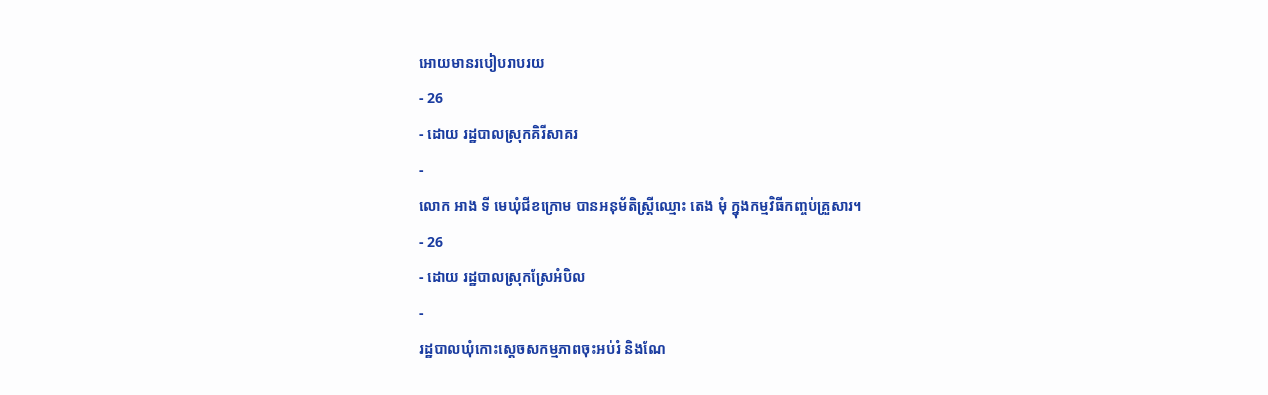អោយមានរបៀបរាបរយ
- 26
- ដោយ រដ្ឋបាលស្រុកគិរីសាគរ
-
លោក អាង ទី មេឃុំជីខក្រោម បានអនុម័តិស្ត្រីឈ្មោះ តេង មុំ ក្នុងកម្មវិធីកញ្ចប់គ្រួសារ។
- 26
- ដោយ រដ្ឋបាលស្រុកស្រែអំបិល
-
រដ្ឋបាលឃុំកោះស្ដេចសកម្មភាពចុះអប់រំ និងណែ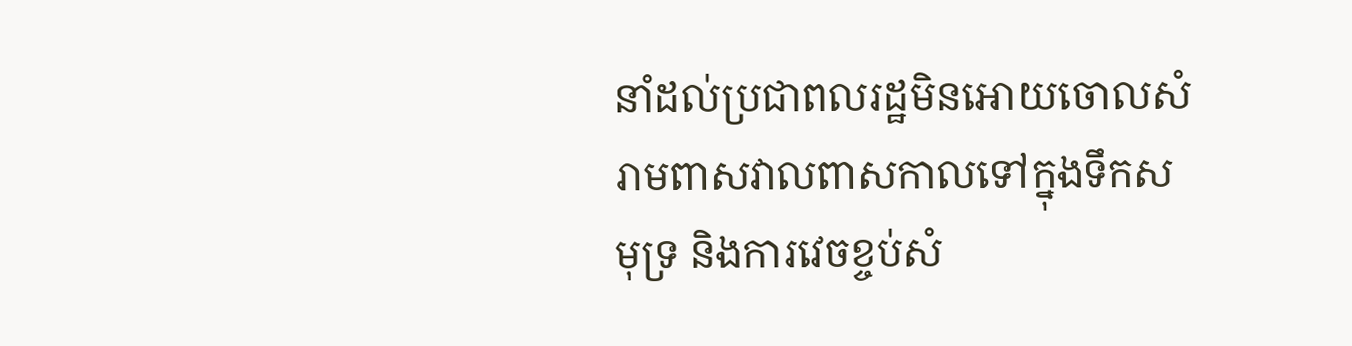នាំដល់ប្រជាពលរដ្ឋមិនអោយចោលសំរាមពាសវាលពាសកាលទៅក្នុងទឹកសមុទ្រ និងការវេចខ្ចប់សំ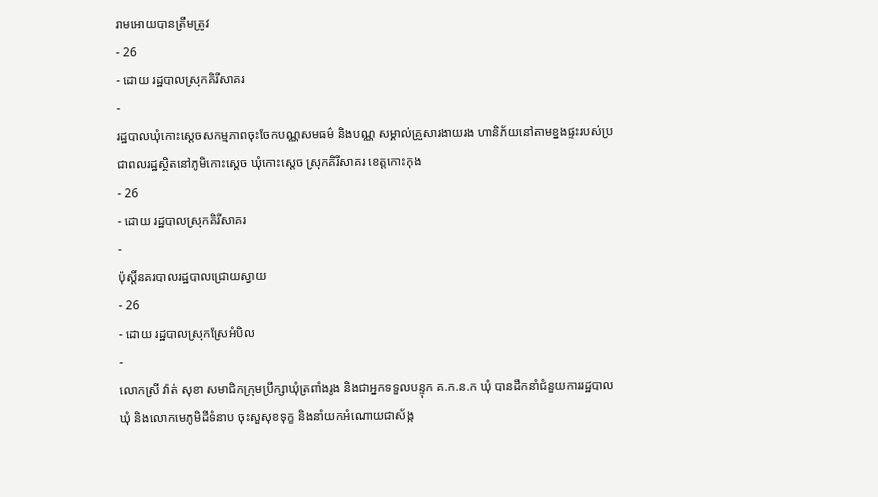រាមអោយបានត្រឹមត្រូវ
- 26
- ដោយ រដ្ឋបាលស្រុកគិរីសាគរ
-
រដ្ឋបាលឃុំកោះស្ដេចសកម្មភាពចុះចែកបណ្ណសមធម៌ និងបណ្ណ សម្គាល់គ្រួសារងាយរង ហានិភ័យនៅតាមខ្នងផ្ទះរបស់ប្រជាពលរដ្ឋស្ថិតនៅភូមិកោះស្ដេច ឃុំកោះស្ដេច ស្រុកគិរីសាគរ ខេត្តកោះកុង
- 26
- ដោយ រដ្ឋបាលស្រុកគិរីសាគរ
-
ប៉ុស្តិ៍នគរបាលរដ្ឋបាលជ្រោយស្វាយ
- 26
- ដោយ រដ្ឋបាលស្រុកស្រែអំបិល
-
លោកស្រី វ៉ាត់ សុខា សមាជិកក្រុមប្រឹក្សាឃុំត្រពាំងរូង និងជាអ្នកទទួលបន្ទុក គ.ក.ន.ក ឃុំ បានដឹកនាំជំនួយការរដ្ឋបាលឃុំ និងលោកមេភូមិដីទំនាប ចុះសួសុខទុក្ខ និងនាំយកអំណោយជាស័ង្ក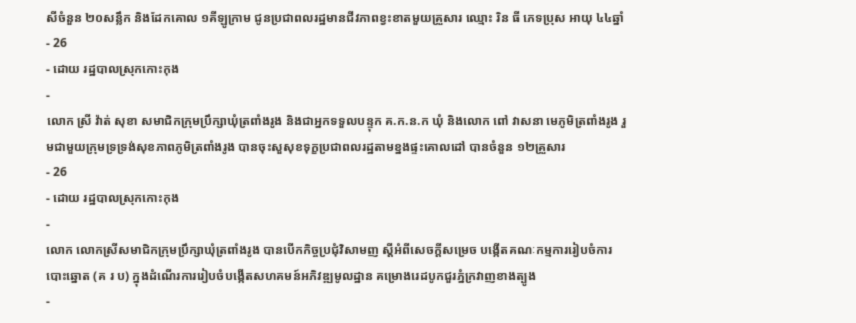សីចំនួន ២០សន្លឹក និងដែកគោល ១គីឡូក្រាម ជូនប្រជាពលរដ្ឋមានជីវភាពខ្វះខាតមួយគ្រួសារ ឈ្មោះ រិន ធី ភេទប្រុស អាយុ ៤៤ឆ្នាំ
- 26
- ដោយ រដ្ឋបាលស្រុកកោះកុង
-
លោក ស្រី វ៉ាត់ សុខា សមាជិកក្រុមប្រឹក្សាឃុំត្រពាំងរូង និងជាអ្នកទទួលបន្ទុក គ.ក.ន.ក ឃុំ និងលោក ពៅ វាសនា មេភូមិត្រពាំងរូង រួមជាមួយក្រុមទ្រទ្រង់សុខភាពភូមិត្រពាំងរូង បានចុះសួសុខទុក្ខប្រជាពលរដ្ឋតាមខ្នងផ្ទះគោលដៅ បានចំនួន ១២គ្រួសារ
- 26
- ដោយ រដ្ឋបាលស្រុកកោះកុង
-
លោក លោកស្រីសមាជិកក្រុមប្រឹក្សាឃុំត្រពាំងរូង បានបើកកិច្ចប្រជុំវិសាមញ ស្ដីអំពីសេចក្តីសម្រេច បង្កើតគណៈកម្មការរៀបចំការបោះឆ្នោត (គ រ ប) ក្នុងដំណើរការរៀបចំបង្កើតសហគមន៍អភិវឌ្ឍមូលដ្ឋាន គម្រោងរេដបូកជួរភ្នំក្រវាញខាងត្បូង
-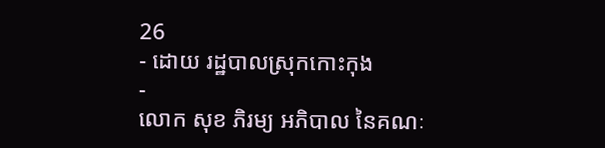26
- ដោយ រដ្ឋបាលស្រុកកោះកុង
-
លោក សុខ ភិរម្យ អភិបាល នៃគណៈ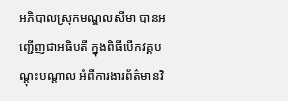អភិបាលស្រុកមណ្ឌលសីមា បានអញ្ជើញជាអធិបតី ក្នុងពិធីបើកវគ្គបណ្តុះបណ្តាល អំពីការងារព័ត៌មានវិ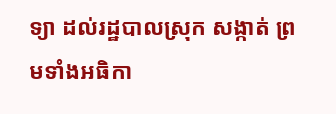ទ្យា ដល់រដ្ឋបាលស្រុក សង្កាត់ ព្រមទាំងអធិកា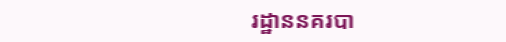រដ្ឋាននគរបា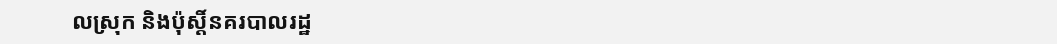លស្រុក និងប៉ុស្តិ៍នគរបាលរដ្ឋ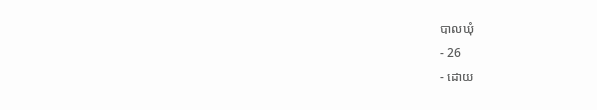បាលឃុំ
- 26
- ដោយ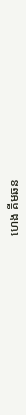ហេង គីមឆន